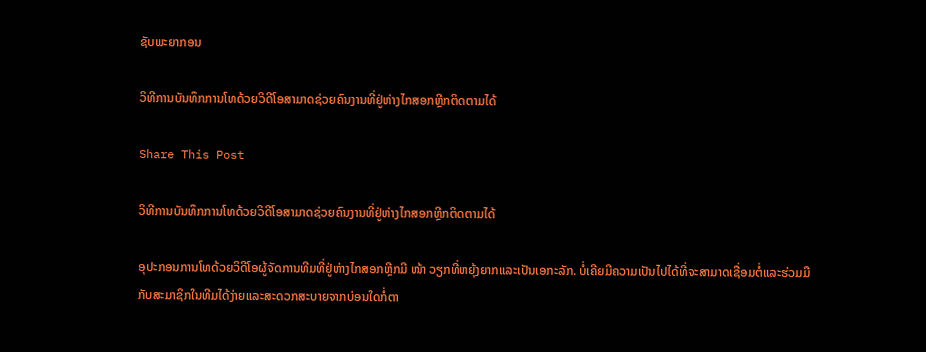ຊັບພະຍາກອນ

ວິທີການບັນທຶກການໂທດ້ວຍວິດີໂອສາມາດຊ່ວຍຄົນງານທີ່ຢູ່ຫ່າງໄກສອກຫຼີກຕິດຕາມໄດ້

Share This Post

ວິທີການບັນທຶກການໂທດ້ວຍວິດີໂອສາມາດຊ່ວຍຄົນງານທີ່ຢູ່ຫ່າງໄກສອກຫຼີກຕິດຕາມໄດ້

ອຸປະກອນການໂທດ້ວຍວິດີໂອຜູ້ຈັດການທີມທີ່ຢູ່ຫ່າງໄກສອກຫຼີກມີ ໜ້າ ວຽກທີ່ຫຍຸ້ງຍາກແລະເປັນເອກະລັກ. ບໍ່ເຄີຍມີຄວາມເປັນໄປໄດ້ທີ່ຈະສາມາດເຊື່ອມຕໍ່ແລະຮ່ວມມືກັບສະມາຊິກໃນທີມໄດ້ງ່າຍແລະສະດວກສະບາຍຈາກບ່ອນໃດກໍ່ຕາ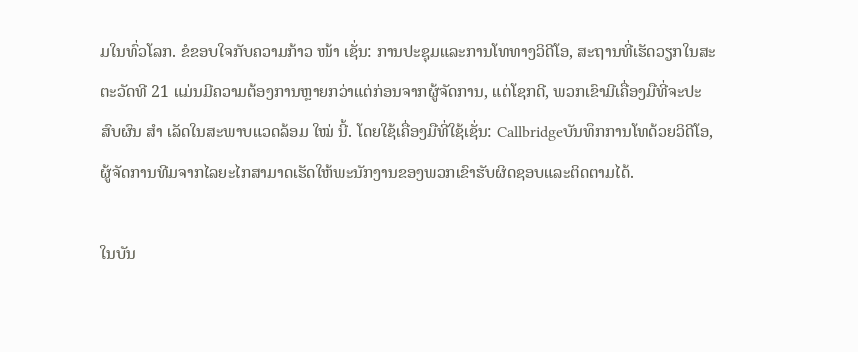ມໃນທົ່ວໂລກ. ຂໍຂອບໃຈກັບຄວາມກ້າວ ໜ້າ ເຊັ່ນ: ການປະຊຸມແລະການໂທທາງວິດີໂອ, ສະຖານທີ່ເຮັດວຽກໃນສະຕະວັດທີ 21 ແມ່ນມີຄວາມຕ້ອງການຫຼາຍກວ່າແຕ່ກ່ອນຈາກຜູ້ຈັດການ, ແຕ່ໂຊກດີ, ພວກເຂົາມີເຄື່ອງມືທີ່ຈະປະສົບຜົນ ສຳ ເລັດໃນສະພາບແວດລ້ອມ ໃໝ່ ນີ້. ໂດຍໃຊ້ເຄື່ອງມືທີ່ໃຊ້ເຊັ່ນ: Callbridgeບັນທຶກການໂທດ້ວຍວິດີໂອ, ຜູ້ຈັດການທີມຈາກໄລຍະໄກສາມາດເຮັດໃຫ້ພະນັກງານຂອງພວກເຂົາຮັບຜິດຊອບແລະຕິດຕາມໄດ້.

ໃນບັນ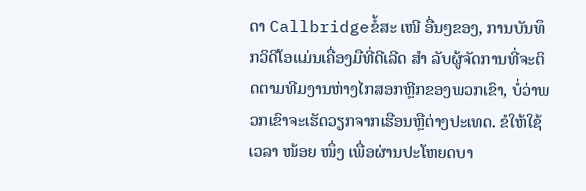ດາ Callbridgeຂໍ້ສະ ເໜີ ອື່ນໆຂອງ, ການບັນທຶກວິດີໂອແມ່ນເຄື່ອງມືທີ່ດີເລີດ ສຳ ລັບຜູ້ຈັດການທີ່ຈະຕິດຕາມທີມງານຫ່າງໄກສອກຫຼີກຂອງພວກເຂົາ, ບໍ່ວ່າພວກເຂົາຈະເຮັດວຽກຈາກເຮືອນຫຼືຕ່າງປະເທດ. ຂໍໃຫ້ໃຊ້ເວລາ ໜ້ອຍ ໜຶ່ງ ເພື່ອຜ່ານປະໂຫຍດບາ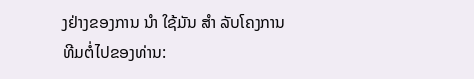ງຢ່າງຂອງການ ນຳ ໃຊ້ມັນ ສຳ ລັບໂຄງການທີມຕໍ່ໄປຂອງທ່ານ: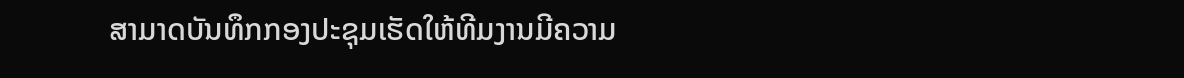ສາມາດບັນທຶກກອງປະຊຸມເຮັດໃຫ້ທີມງານມີຄວາມ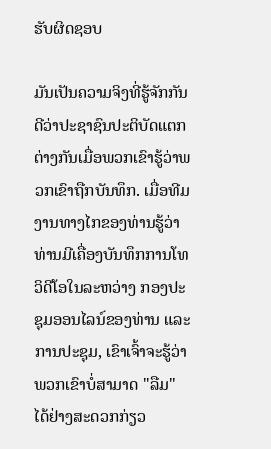ຮັບຜິດຊອບ

ມັນເປັນຄວາມຈິງທີ່ຮູ້ຈັກກັນດີວ່າປະຊາຊົນປະຕິບັດແຕກຕ່າງກັນເມື່ອພວກເຂົາຮູ້ວ່າພວກເຂົາຖືກບັນທຶກ. ເມື່ອທີມງານທາງໄກຂອງທ່ານຮູ້ວ່າທ່ານມີເຄື່ອງບັນທຶກການໂທວິດີໂອໃນລະຫວ່າງ ກອງປະຊຸມອອນໄລນ໌ຂອງທ່ານ ແລະ ການປະຊຸມ, ເຂົາເຈົ້າຈະຮູ້ວ່າພວກເຂົາບໍ່ສາມາດ "ລືມ" ໄດ້ຢ່າງສະດວກກ່ຽວ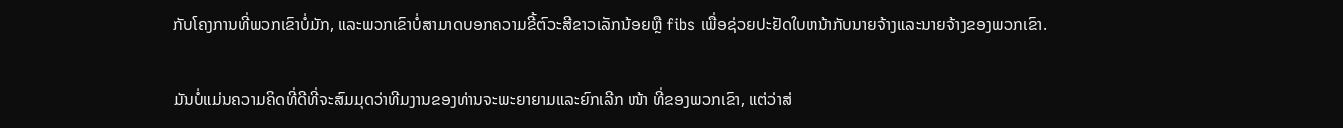ກັບໂຄງການທີ່ພວກເຂົາບໍ່ມັກ, ແລະພວກເຂົາບໍ່ສາມາດບອກຄວາມຂີ້ຕົວະສີຂາວເລັກນ້ອຍຫຼື fibs ເພື່ອຊ່ວຍປະຢັດໃບຫນ້າກັບນາຍຈ້າງແລະນາຍຈ້າງຂອງພວກເຂົາ.

ມັນບໍ່ແມ່ນຄວາມຄິດທີ່ດີທີ່ຈະສົມມຸດວ່າທີມງານຂອງທ່ານຈະພະຍາຍາມແລະຍົກເລີກ ໜ້າ ທີ່ຂອງພວກເຂົາ, ແຕ່ວ່າສ່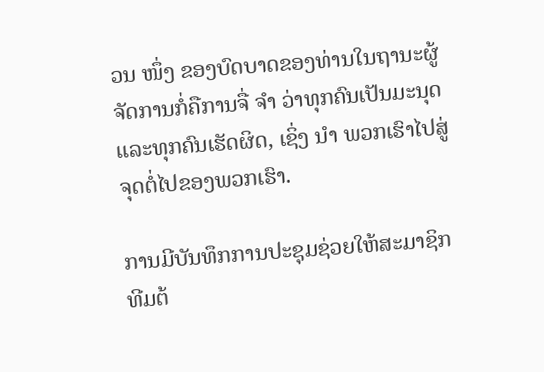ວນ ໜຶ່ງ ຂອງບົດບາດຂອງທ່ານໃນຖານະຜູ້ຈັດການກໍ່ຄືການຈື່ ຈຳ ວ່າທຸກຄົນເປັນມະນຸດແລະທຸກຄົນເຮັດຜິດ, ເຊິ່ງ ນຳ ພວກເຮົາໄປສູ່ຈຸດຕໍ່ໄປຂອງພວກເຮົາ.

ການມີບັນທຶກການປະຊຸມຊ່ວຍໃຫ້ສະມາຊິກທີມຕ້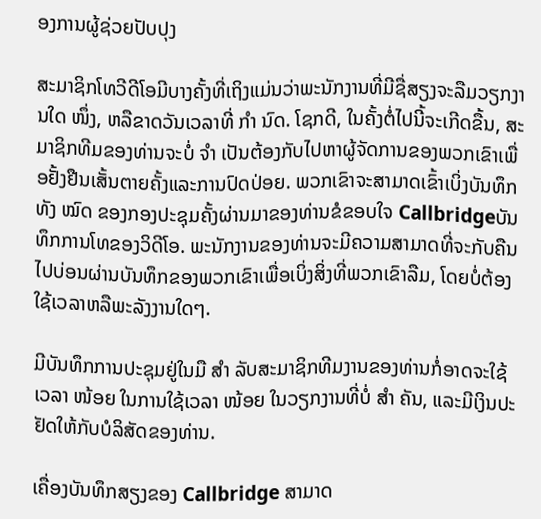ອງການຜູ້ຊ່ວຍປັບປຸງ

ສະມາຊິກໂທວີດີໂອມີບາງຄັ້ງທີ່ເຖິງແມ່ນວ່າພະນັກງານທີ່ມີຊື່ສຽງຈະລືມວຽກງານໃດ ໜຶ່ງ, ຫລືຂາດວັນເວລາທີ່ ກຳ ນົດ. ໂຊກດີ, ໃນຄັ້ງຕໍ່ໄປນີ້ຈະເກີດຂື້ນ, ສະມາຊິກທີມຂອງທ່ານຈະບໍ່ ຈຳ ເປັນຕ້ອງກັບໄປຫາຜູ້ຈັດການຂອງພວກເຂົາເພື່ອຢັ້ງຢືນເສັ້ນຕາຍຄັ້ງແລະການປົດປ່ອຍ. ພວກເຂົາຈະສາມາດເຂົ້າເບິ່ງບັນທຶກທັງ ໝົດ ຂອງກອງປະຊຸມຄັ້ງຜ່ານມາຂອງທ່ານຂໍຂອບໃຈ Callbridgeບັນທຶກການໂທຂອງວິດີໂອ. ພະນັກງານຂອງທ່ານຈະມີຄວາມສາມາດທີ່ຈະກັບຄືນໄປບ່ອນຜ່ານບັນທຶກຂອງພວກເຂົາເພື່ອເບິ່ງສິ່ງທີ່ພວກເຂົາລືມ, ໂດຍບໍ່ຕ້ອງໃຊ້ເວລາຫລືພະລັງງານໃດໆ.

ມີບັນທຶກການປະຊຸມຢູ່ໃນມື ສຳ ລັບສະມາຊິກທີມງານຂອງທ່ານກໍ່ອາດຈະໃຊ້ເວລາ ໜ້ອຍ ໃນການໃຊ້ເວລາ ໜ້ອຍ ໃນວຽກງານທີ່ບໍ່ ສຳ ຄັນ, ແລະມີເງິນປະຢັດໃຫ້ກັບບໍລິສັດຂອງທ່ານ.

ເຄື່ອງບັນທຶກສຽງຂອງ Callbridge ສາມາດ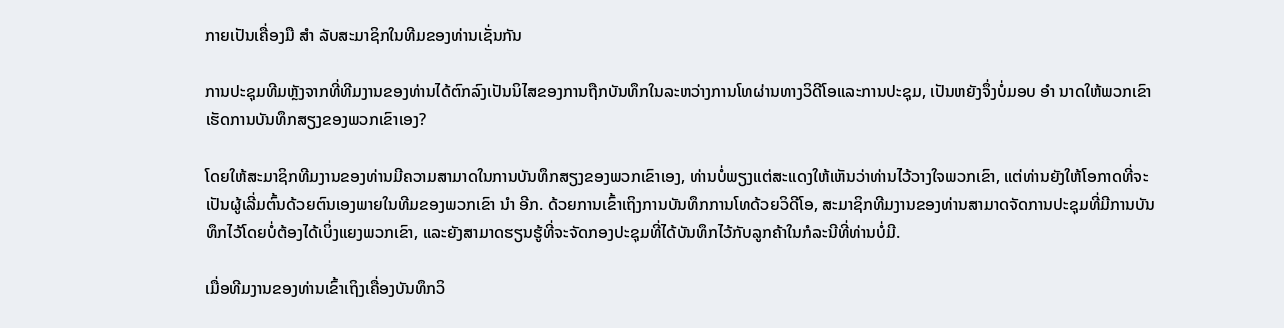ກາຍເປັນເຄື່ອງມື ສຳ ລັບສະມາຊິກໃນທີມຂອງທ່ານເຊັ່ນກັນ

ການປະຊຸມທີມຫຼັງຈາກທີ່ທີມງານຂອງທ່ານໄດ້ຕົກລົງເປັນນິໄສຂອງການຖືກບັນທຶກໃນລະຫວ່າງການໂທຜ່ານທາງວິດີໂອແລະການປະຊຸມ, ເປັນຫຍັງຈຶ່ງບໍ່ມອບ ອຳ ນາດໃຫ້ພວກເຂົາເຮັດການບັນທຶກສຽງຂອງພວກເຂົາເອງ?

ໂດຍໃຫ້ສະມາຊິກທີມງານຂອງທ່ານມີຄວາມສາມາດໃນການບັນທຶກສຽງຂອງພວກເຂົາເອງ, ທ່ານບໍ່ພຽງແຕ່ສະແດງໃຫ້ເຫັນວ່າທ່ານໄວ້ວາງໃຈພວກເຂົາ, ແຕ່ທ່ານຍັງໃຫ້ໂອກາດທີ່ຈະເປັນຜູ້ເລີ່ມຕົ້ນດ້ວຍຕົນເອງພາຍໃນທີມຂອງພວກເຂົາ ນຳ ອີກ. ດ້ວຍການເຂົ້າເຖິງການບັນທຶກການໂທດ້ວຍວິດີໂອ, ສະມາຊິກທີມງານຂອງທ່ານສາມາດຈັດການປະຊຸມທີ່ມີການບັນທຶກໄວ້ໂດຍບໍ່ຕ້ອງໄດ້ເບິ່ງແຍງພວກເຂົາ, ແລະຍັງສາມາດຮຽນຮູ້ທີ່ຈະຈັດກອງປະຊຸມທີ່ໄດ້ບັນທຶກໄວ້ກັບລູກຄ້າໃນກໍລະນີທີ່ທ່ານບໍ່ມີ.

ເມື່ອທີມງານຂອງທ່ານເຂົ້າເຖິງເຄື່ອງບັນທຶກວິ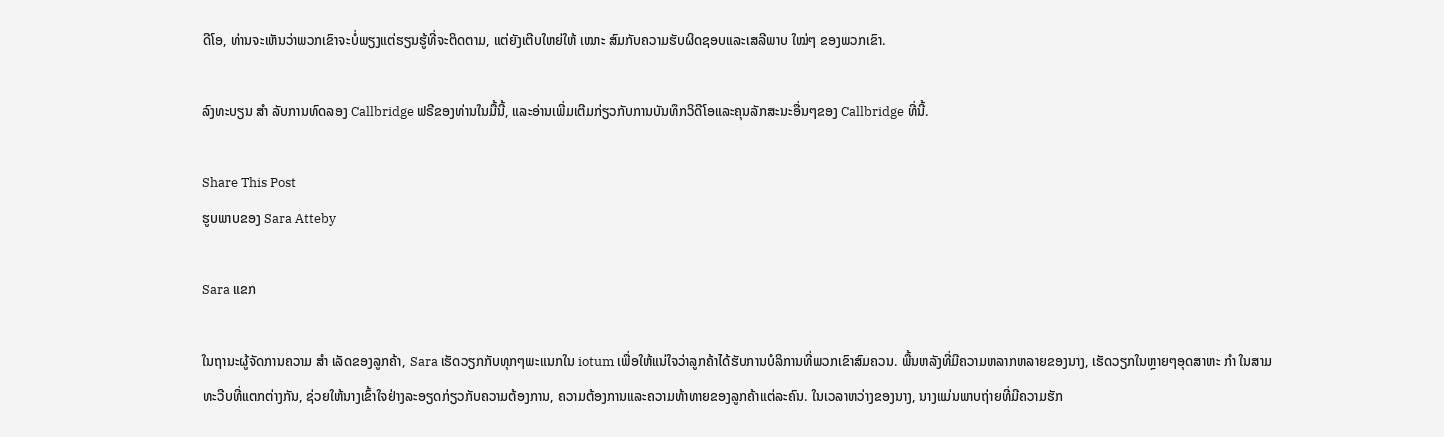ດີໂອ, ທ່ານຈະເຫັນວ່າພວກເຂົາຈະບໍ່ພຽງແຕ່ຮຽນຮູ້ທີ່ຈະຕິດຕາມ, ແຕ່ຍັງເຕີບໃຫຍ່ໃຫ້ ເໝາະ ສົມກັບຄວາມຮັບຜິດຊອບແລະເສລີພາບ ໃໝ່ໆ ຂອງພວກເຂົາ.

ລົງທະບຽນ ສຳ ລັບການທົດລອງ Callbridge ຟຣີຂອງທ່ານໃນມື້ນີ້, ແລະອ່ານເພີ່ມເຕີມກ່ຽວກັບການບັນທຶກວິດີໂອແລະຄຸນລັກສະນະອື່ນໆຂອງ Callbridge ທີ່ນີ້.

Share This Post
ຮູບພາບຂອງ Sara Atteby

Sara ແຂກ

ໃນຖານະຜູ້ຈັດການຄວາມ ສຳ ເລັດຂອງລູກຄ້າ, Sara ເຮັດວຽກກັບທຸກໆພະແນກໃນ iotum ເພື່ອໃຫ້ແນ່ໃຈວ່າລູກຄ້າໄດ້ຮັບການບໍລິການທີ່ພວກເຂົາສົມຄວນ. ພື້ນຫລັງທີ່ມີຄວາມຫລາກຫລາຍຂອງນາງ, ເຮັດວຽກໃນຫຼາຍໆອຸດສາຫະ ກຳ ໃນສາມທະວີບທີ່ແຕກຕ່າງກັນ, ຊ່ວຍໃຫ້ນາງເຂົ້າໃຈຢ່າງລະອຽດກ່ຽວກັບຄວາມຕ້ອງການ, ຄວາມຕ້ອງການແລະຄວາມທ້າທາຍຂອງລູກຄ້າແຕ່ລະຄົນ. ໃນເວລາຫວ່າງຂອງນາງ, ນາງແມ່ນພາບຖ່າຍທີ່ມີຄວາມຮັກ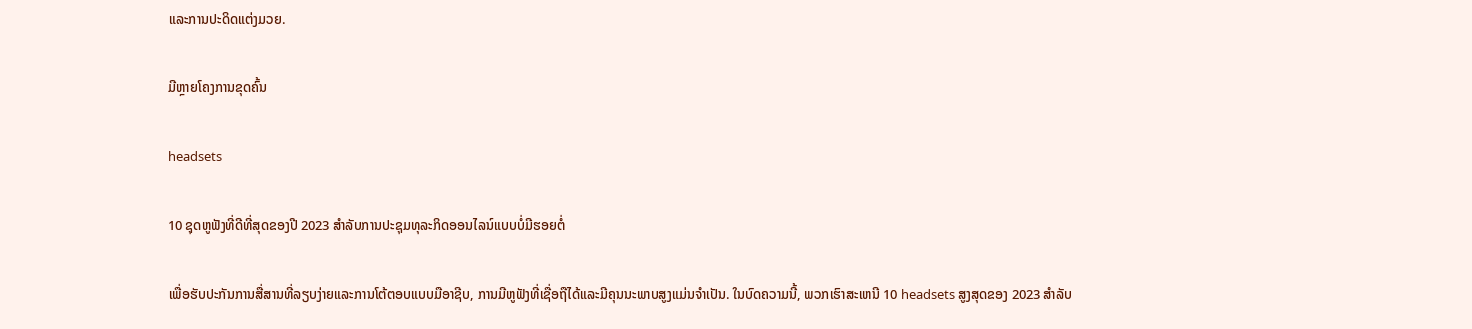ແລະການປະດິດແຕ່ງມວຍ.

ມີຫຼາຍໂຄງການຂຸດຄົ້ນ

headsets

10 ຊຸດຫູຟັງທີ່ດີທີ່ສຸດຂອງປີ 2023 ສໍາລັບການປະຊຸມທຸລະກິດອອນໄລນ໌ແບບບໍ່ມີຮອຍຕໍ່

ເພື່ອຮັບປະກັນການສື່ສານທີ່ລຽບງ່າຍແລະການໂຕ້ຕອບແບບມືອາຊີບ, ການມີຫູຟັງທີ່ເຊື່ອຖືໄດ້ແລະມີຄຸນນະພາບສູງແມ່ນຈໍາເປັນ. ໃນບົດຄວາມນີ້, ພວກເຮົາສະເຫນີ 10 headsets ສູງສຸດຂອງ 2023 ສໍາລັບ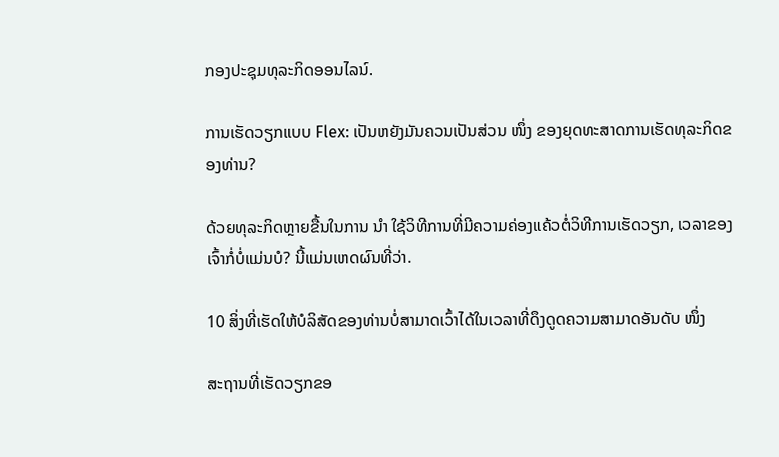ກອງປະຊຸມທຸລະກິດອອນໄລນ໌.

ການເຮັດວຽກແບບ Flex: ເປັນຫຍັງມັນຄວນເປັນສ່ວນ ໜຶ່ງ ຂອງຍຸດທະສາດການເຮັດທຸລະກິດຂອງທ່ານ?

ດ້ວຍທຸລະກິດຫຼາຍຂື້ນໃນການ ນຳ ໃຊ້ວິທີການທີ່ມີຄວາມຄ່ອງແຄ້ວຕໍ່ວິທີການເຮັດວຽກ, ເວລາຂອງເຈົ້າກໍ່ບໍ່ແມ່ນບໍ? ນີ້ແມ່ນເຫດຜົນທີ່ວ່າ.

10 ສິ່ງທີ່ເຮັດໃຫ້ບໍລິສັດຂອງທ່ານບໍ່ສາມາດເວົ້າໄດ້ໃນເວລາທີ່ດຶງດູດຄວາມສາມາດອັນດັບ ໜຶ່ງ

ສະຖານທີ່ເຮັດວຽກຂອ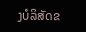ງບໍລິສັດຂ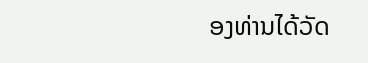ອງທ່ານໄດ້ວັດ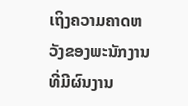ເຖິງຄວາມຄາດຫວັງຂອງພະນັກງານທີ່ມີຜົນງານ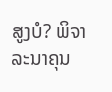ສູງບໍ? ພິຈາລະນາຄຸນ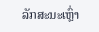ລັກສະນະເຫຼົ່າ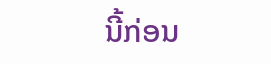ນີ້ກ່ອນ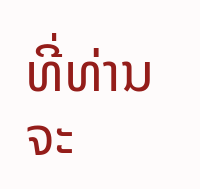ທີ່ທ່ານຈະ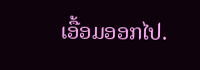ເອື້ອມອອກໄປ.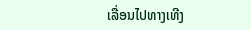ເລື່ອນໄປທາງເທີງ